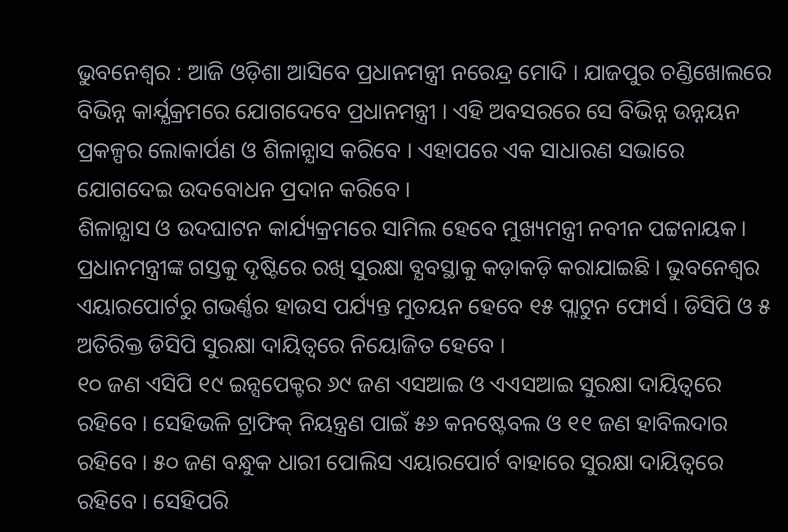ଭୁବନେଶ୍ୱର : ଆଜି ଓଡ଼ିଶା ଆସିବେ ପ୍ରଧାନମନ୍ତ୍ରୀ ନରେନ୍ଦ୍ର ମୋଦି । ଯାଜପୁର ଚଣ୍ଡିଖୋଲରେ ବିଭିନ୍ନ କାର୍ଯ୍ଯକ୍ରମରେ ଯୋଗଦେବେ ପ୍ରଧାନମନ୍ତ୍ରୀ । ଏହି ଅବସରରେ ସେ ବିଭିନ୍ନ ଉନ୍ନୟନ ପ୍ରକଳ୍ପର ଲୋକାର୍ପଣ ଓ ଶିଳାନ୍ଯାସ କରିବେ । ଏହାପରେ ଏକ ସାଧାରଣ ସଭାରେ ଯୋଗଦେଇ ଉଦବୋଧନ ପ୍ରଦାନ କରିବେ ।
ଶିଳାନ୍ଯାସ ଓ ଉଦଘାଟନ କାର୍ଯ୍ୟକ୍ରମରେ ସାମିଲ ହେବେ ମୁଖ୍ୟମନ୍ତ୍ରୀ ନବୀନ ପଟ୍ଟନାୟକ। ପ୍ରଧାନମନ୍ତ୍ରୀଙ୍କ ଗସ୍ତକୁ ଦୃଷ୍ଟିରେ ରଖି ସୁରକ୍ଷା ବ୍ଯବସ୍ଥାକୁ କଡ଼ାକଡ଼ି କରାଯାଇଛି । ଭୁବନେଶ୍ବର ଏୟାରପୋର୍ଟରୁ ଗଭର୍ଣ୍ଣର ହାଉସ ପର୍ଯ୍ୟନ୍ତ ମୁତୟନ ହେବେ ୧୫ ପ୍ଲାଟୁନ ଫୋର୍ସ । ଡିସିପି ଓ ୫ ଅତିରିକ୍ତ ଡିସିପି ସୁରକ୍ଷା ଦାୟିତ୍ଵରେ ନିୟୋଜିତ ହେବେ ।
୧୦ ଜଣ ଏସିପି ୧୯ ଇନ୍ସପେକ୍ଟର ୬୯ ଜଣ ଏସଆଇ ଓ ଏଏସଆଇ ସୁରକ୍ଷା ଦାୟିତ୍ଵରେ ରହିବେ । ସେହିଭଳି ଟ୍ରାଫିକ୍ ନିୟନ୍ତ୍ରଣ ପାଇଁ ୫୬ କନଷ୍ଟେବଲ ଓ ୧୧ ଜଣ ହାବିଲଦାର ରହିବେ । ୫୦ ଜଣ ବନ୍ଧୁକ ଧାରୀ ପୋଲିସ ଏୟାରପୋର୍ଟ ବାହାରେ ସୁରକ୍ଷା ଦାୟିତ୍ଵରେ ରହିବେ । ସେହିପରି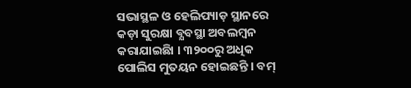ସଭାସ୍ଥଳ ଓ ହେଲିପ୍ୟାଡ଼ ସ୍ଥାନରେ କଡ଼ା ସୁରକ୍ଷା ବ୍ଯବସ୍ଥା ଅବଲମ୍ବନ କରାଯାଇଛିା । ୩୨୦୦ରୁ ଅଧିକ ପୋଲିସ ମୁତୟନ ହୋଇଛନ୍ତି । ବମ୍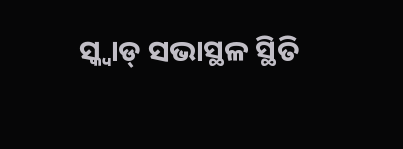ସ୍କ୍ବାଡ୍ ସଭାସ୍ଥଳ ସ୍ଥିତି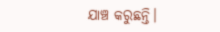ଯାଞ୍ଚ କରୁଛନ୍ତି।